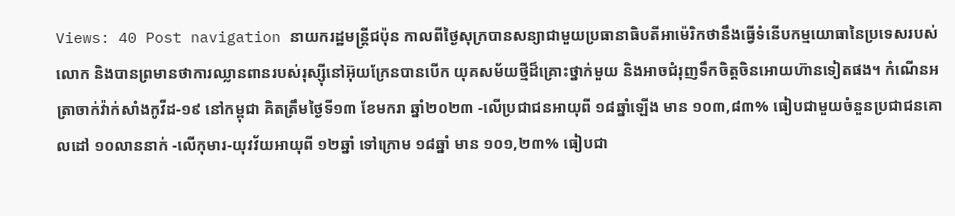Views: 40 Post navigation នាយករដ្ឋមន្រ្តីជប៉ុន កាលពីថ្ងៃសុក្របានសន្យាជាមួយប្រធានាធិបតីអាម៉េរិកថានឹងធ្វើទំនើបកម្មយោធានៃប្រទេសរបស់លោក និងបានព្រមានថាការឈ្លានពានរបស់រុស្ស៊ីនៅអ៊ុយក្រែនបានបើក យុគសម័យថ្មីដ៏គ្រោះថ្នាក់មួយ និងអាចជំរុញទឹកចិត្តចិនអោយហ៊ានទៀតផង។ កំណេីនអត្រាចាក់វ៉ាក់សាំងកូវីដ-១៩ នៅកម្ពុជា គិតត្រឹមថ្ងៃទី១៣ ខែមករា ឆ្នាំ២០២៣ -លើប្រជាជនអាយុពី ១៨ឆ្នាំឡើង មាន ១០៣,៨៣% ធៀបជាមួយចំនួនប្រជាជនគោលដៅ ១០លាននាក់ -លើកុមារ-យុវវ័យអាយុពី ១២ឆ្នាំ ទៅក្រោម ១៨ឆ្នាំ មាន ១០១,២៣% ធៀបជា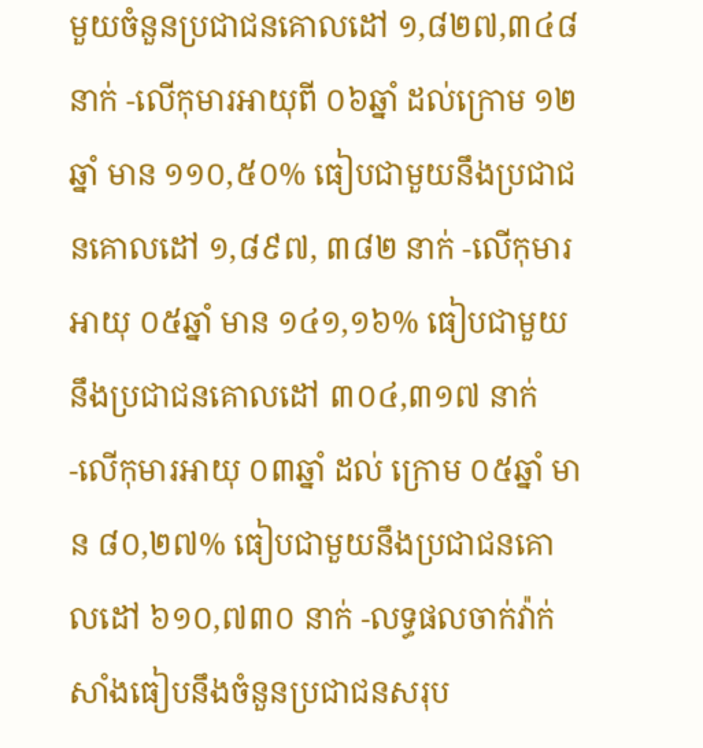មួយចំនួនប្រជាជនគោលដៅ ១,៨២៧,៣៤៨ នាក់ -លើកុមារអាយុពី ០៦ឆ្នាំ ដល់ក្រោម ១២ឆ្នាំ មាន ១១០,៥០% ធៀបជាមួយនឹងប្រជាជនគោលដៅ ១,៨៩៧, ៣៨២ នាក់ -លើកុមារអាយុ ០៥ឆ្នាំ មាន ១៤១,១៦% ធៀបជាមួយនឹងប្រជាជនគោលដៅ ៣០៤,៣១៧ នាក់ -លើកុមារអាយុ ០៣ឆ្នាំ ដល់ ក្រោម ០៥ឆ្នាំ មាន ៨០,២៧% ធៀបជាមួយនឹងប្រជាជនគោលដៅ ៦១០,៧៣០ នាក់ -លទ្ធផលចាក់វ៉ាក់សាំងធៀបនឹងចំនួនប្រជាជនសរុប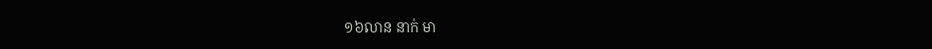១៦លាន នាក់ មា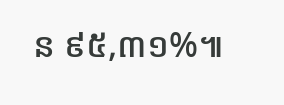ន ៩៥,៣១%៕